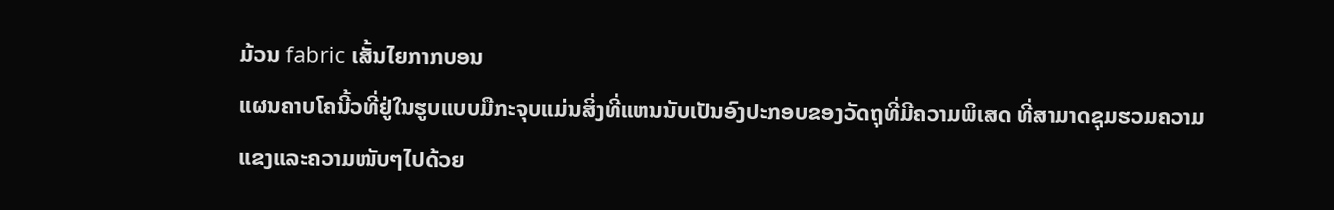ມ້ວນ fabric ເສັ້ນໄຍກາກບອນ
ແຜນຄາບໂຄນີ້ວທີ່ຢູ່ໃນຮູບແບບມືກະຈຸບແມ່ນສິ່ງທີ່ແຫນນັບເປັນອົງປະກອບຂອງວັດຖຸທີ່ມີຄວາມພິເສດ ທີ່ສາມາດຊຸມຮວມຄວາມແຂງແລະຄວາມໜັບໆໄປດ້ວຍ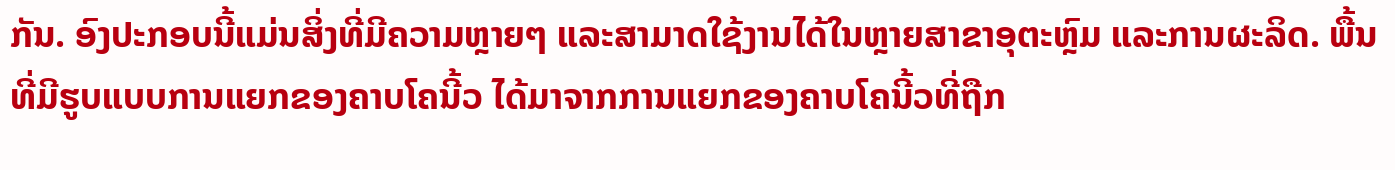ກັນ. ອົງປະກອບນີ້ແມ່ນສິ່ງທີ່ມີຄວາມຫຼາຍໆ ແລະສາມາດໃຊ້ງານໄດ້ໃນຫຼາຍສາຂາອຸຕະຫຼົມ ແລະການຜະລິດ. ພື້ນທີ່ມີຮູບແບບການແຍກຂອງຄາບໂຄນີ້ວ ໄດ້ມາຈາກການແຍກຂອງຄາບໂຄນີ້ວທີ່ຖືກ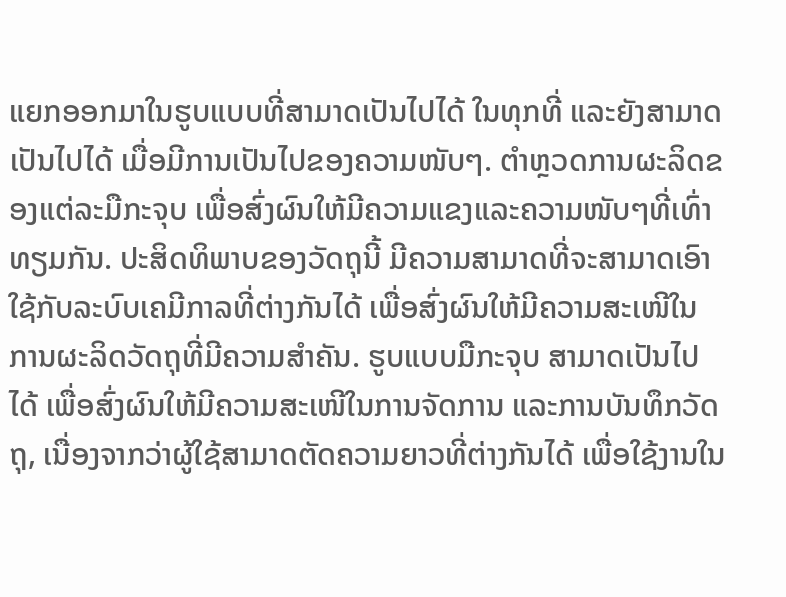ແຍກອອກມາໃນຮູບແບບທີ່ສາມາດເປັນໄປໄດ້ ໃນທຸກທີ່ ແລະຍັງສາມາດເປັນໄປໄດ້ ເມື່ອມີການເປັນໄປຂອງຄວາມໜັບໆ. ຕຳຫຼວດການຜະລິດຂອງແຕ່ລະມືກະຈຸບ ເພື່ອສົ່ງຜົນໃຫ້ມີຄວາມແຂງແລະຄວາມໜັບໆທີ່ເທົ່າທຽມກັນ. ປະສິດທິພາບຂອງວັດຖຸນີ້ ມີຄວາມສາມາດທີ່ຈະສາມາດເອົາໃຊ້ກັບລະບົບເຄມີກາລທີ່ຕ່າງກັນໄດ້ ເພື່ອສົ່ງຜົນໃຫ້ມີຄວາມສະເໜີໃນການຜະລິດວັດຖຸທີ່ມີຄວາມສຳຄັນ. ຮູບແບບມືກະຈຸບ ສາມາດເປັນໄປໄດ້ ເພື່ອສົ່ງຜົນໃຫ້ມີຄວາມສະເໜີໃນການຈັດການ ແລະການບັນທຶກວັດຖຸ, ເນື່ອງຈາກວ່າຜູ້ໃຊ້ສາມາດຕັດຄວາມຍາວທີ່ຕ່າງກັນໄດ້ ເພື່ອໃຊ້ງານໃນ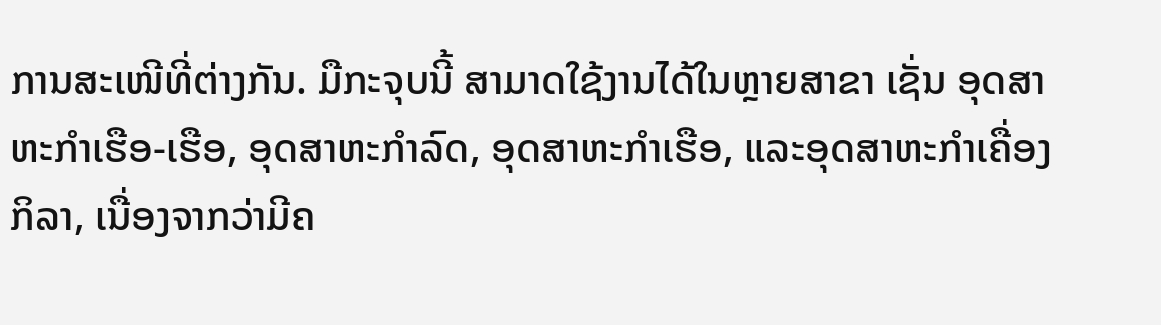ການສະເໜີທີ່ຕ່າງກັນ. ມືກະຈຸບນີ້ ສາມາດໃຊ້ງານໄດ້ໃນຫຼາຍສາຂາ ເຊັ່ນ ອຸດສາຫະກຳເຮືອ-ເຮືອ, ອຸດສາຫະກຳລົດ, ອຸດສາຫະກຳເຮືອ, ແລະອຸດສາຫະກຳເຄື່ອງກິລາ, ເນື່ອງຈາກວ່າມີຄ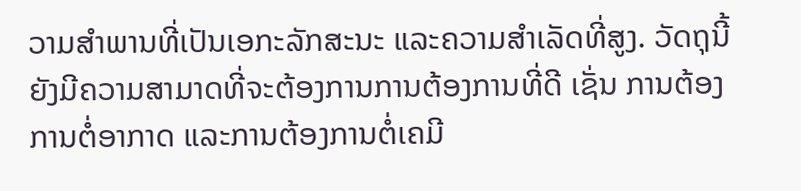ວາມສຳພານທີ່ເປັນເອກະລັກສະນະ ແລະຄວາມສຳເລັດທີ່ສູງ. ວັດຖຸນີ້ຍັງມີຄວາມສາມາດທີ່ຈະຕ້ອງການການຕ້ອງການທີ່ດີ ເຊັ່ນ ການຕ້ອງການຕໍ່ອາກາດ ແລະການຕ້ອງການຕໍ່ເຄມີ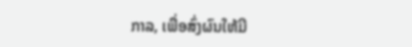ກາລ, ເພື່ອສົ່ງຜົນໃຫ້ມີ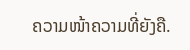ຄວາມໜ້າຄວາມທີ່ຍັງຄື.